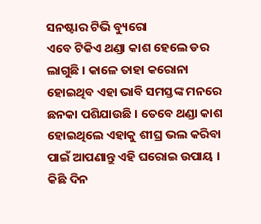ସନଷ୍ଟାର ଟିଭି ବ୍ୟୁରୋ
ଏବେ ଟିକିଏ ଥଣ୍ଡା କାଶ ହେଲେ ଡର ଲାଗୁଛି । କାଳେ ତାହା କରୋନା ହୋଇଥିବ ଏହା ଭାବି ସମସ୍ତଙ୍କ ମନରେ ଛନକା ପଶିଯାଉଛି । ତେବେ ଥଣ୍ଡା କାଶ ହୋଇଥିଲେ ଏହାକୁ ଶୀଘ୍ର ଭଲ କରିବା ପାଇଁ ଆପଣାନ୍ତୁ ଏହି ଘରୋଇ ଉପାୟ । କିଛି ଦିନ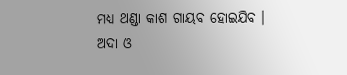ମଧ୍ୟ ଥଣ୍ଡା କାଶ ଗାୟବ ହୋଇଯିବ ।
ଅଦା ଓ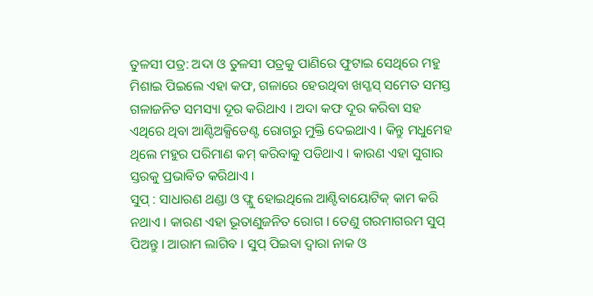ତୁଳସୀ ପତ୍ର: ଅଦା ଓ ତୁଳସୀ ପତ୍ରକୁ ପାଣିରେ ଫୁଟାଇ ସେଥିରେ ମହୁ ମିଶାଇ ପିଇଲେ ଏହା କଫ, ଗଳାରେ ହେଉଥିବା ଖସ୍ଖସ୍ ସମେତ ସମସ୍ତ ଗଳାଜନିତ ସମସ୍ୟା ଦୂର କରିଥାଏ । ଅଦା କଫ ଦୂର କରିବା ସହ ଏଥିରେ ଥିବା ଆଣ୍ଟିଅକ୍ସିଡେଣ୍ଟ ରୋଗରୁ ମୁକ୍ତି ଦେଇଥାଏ । କିନ୍ତୁ ମଧୁମେହ ଥିଲେ ମହୁର ପରିମାଣ କମ୍ କରିବାକୁ ପଡିଥାଏ । କାରଣ ଏହା ସୁଗାର ସ୍ତରକୁ ପ୍ରଭାବିତ କରିଥାଏ ।
ସୁପ୍ : ସାଧାରଣ ଥଣ୍ଡା ଓ ଫ୍ଲୁ ହୋଇଥିଲେ ଆଣ୍ଟିବାୟୋଟିକ୍ କାମ କରି ନଥାଏ । କାରଣ ଏହା ଭୂତାଣୁଜନିତ ରୋଗ । ତେଣୁ ଗରମାଗରମ ସୁପ୍ ପିଅନ୍ତୁ । ଆରାମ ଲାଗିବ । ସୁପ୍ ପିଇବା ଦ୍ୱାରା ନାକ ଓ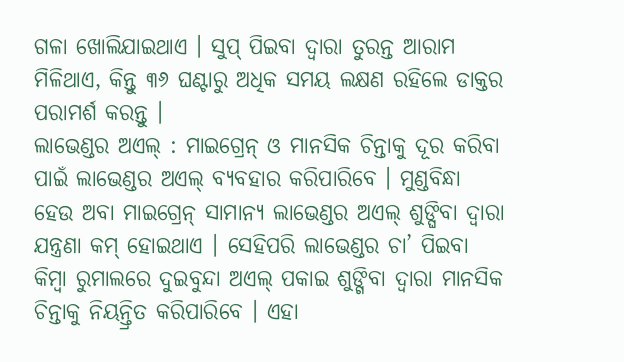ଗଳା ଖୋଲିଯାଇଥାଏ । ସୁପ୍ ପିଇବା ଦ୍ୱାରା ତୁରନ୍ତ ଆରାମ ମିଳିଥାଏ, କିନ୍ତୁ ୩୬ ଘଣ୍ଟାରୁ ଅଧିକ ସମୟ ଲକ୍ଷଣ ରହିଲେ ଡାକ୍ତର ପରାମର୍ଶ କରନ୍ତୁ ।
ଲାଭେଣ୍ଡର ଅଏଲ୍ : ମାଇଗ୍ରେନ୍ ଓ ମାନସିକ ଚିନ୍ତାକୁ ଦୂର କରିବା ପାଇଁ ଲାଭେଣ୍ଡର ଅଏଲ୍ ବ୍ୟବହାର କରିପାରିବେ । ମୁଣ୍ଡବିନ୍ଧା ହେଉ ଅବା ମାଇଗ୍ରେନ୍ ସାମାନ୍ୟ ଲାଭେଣ୍ଡର ଅଏଲ୍ ଶୁଙ୍ଘିବା ଦ୍ୱାରା ଯନ୍ତ୍ରଣା କମ୍ ହୋଇଥାଏ । ସେହିପରି ଲାଭେଣ୍ଡର ଚା’ ପିଇବା କିମ୍ବା ରୁମାଲରେ ଦୁଇବୁନ୍ଦା ଅଏଲ୍ ପକାଇ ଶୁଙ୍ଗିବା ଦ୍ୱାରା ମାନସିକ ଚିନ୍ତାକୁ ନିୟନ୍ତ୍ରିତ କରିପାରିବେ । ଏହା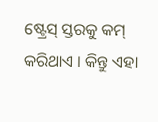ଷ୍ଟ୍ରେସ୍ ସ୍ତରକୁ କମ୍ କରିଥାଏ । କିନ୍ତୁ ଏହା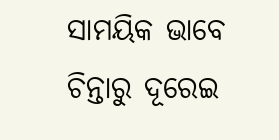ସାମୟିକ ଭାବେ ଚିନ୍ତାରୁ ଦୂରେଇ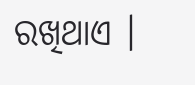ରଖିଥାଏ ।